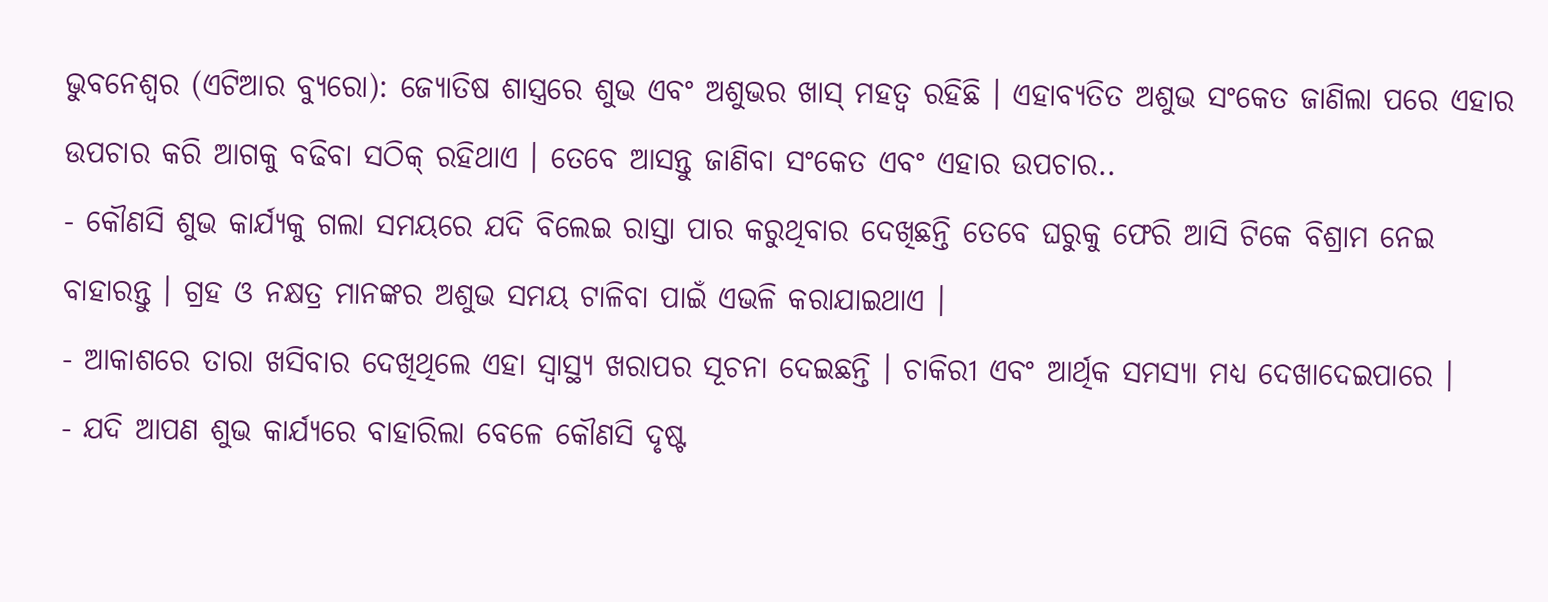ଭୁବନେଶ୍ୱର (ଏଟିଆର ବ୍ୟୁରୋ): ଜ୍ୟୋତିଷ ଶାସ୍ତ୍ରରେ ଶୁଭ ଏବଂ ଅଶୁଭର ଖାସ୍ ମହତ୍ୱ ରହିଛି । ଏହାବ୍ୟତିତ ଅଶୁଭ ସଂକେତ ଜାଣିଲା ପରେ ଏହାର ଉପଚାର କରି ଆଗକୁ ବଢିବା ସଠିକ୍ ରହିଥାଏ । ତେବେ ଆସନ୍ତୁ ଜାଣିବା ସଂକେତ ଏବଂ ଏହାର ଉପଚାର..
- କୌଣସି ଶୁଭ କାର୍ଯ୍ୟକୁ ଗଲା ସମୟରେ ଯଦି ବିଲେଇ ରାସ୍ତା ପାର କରୁଥିବାର ଦେଖିଛନ୍ତି ତେବେ ଘରୁକୁ ଫେରି ଆସି ଟିକେ ବିଶ୍ରାମ ନେଇ ବାହାରନ୍ତୁ । ଗ୍ରହ ଓ ନକ୍ଷତ୍ର ମାନଙ୍କର ଅଶୁଭ ସମୟ ଟାଳିବା ପାଇଁ ଏଭଳି କରାଯାଇଥାଏ ।
- ଆକାଶରେ ତାରା ଖସିବାର ଦେଖିଥିଲେ ଏହା ସ୍ୱାସ୍ଥ୍ୟ ଖରାପର ସୂଚନା ଦେଇଛନ୍ତି । ଚାକିରୀ ଏବଂ ଆର୍ଥିକ ସମସ୍ୟା ମଧ୍ୟ ଦେଖାଦେଇପାରେ ।
- ଯଦି ଆପଣ ଶୁଭ କାର୍ଯ୍ୟରେ ବାହାରିଲା ବେଳେ କୌଣସି ଦୃଷ୍ଟ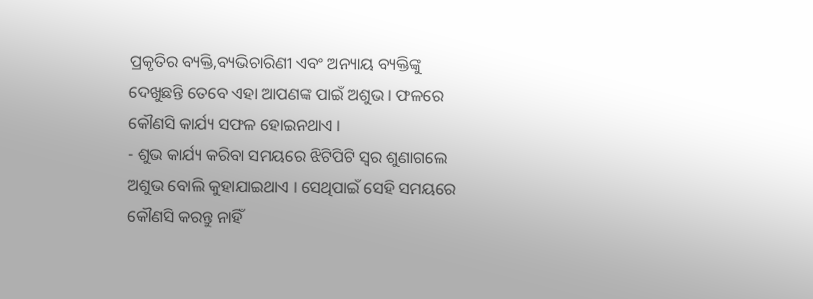ପ୍ରକୃତିର ବ୍ୟକ୍ତି,ବ୍ୟଭିଚାରିଣୀ ଏବଂ ଅନ୍ୟାୟ ବ୍ୟକ୍ତିଙ୍କୁ ଦେଖୁଛନ୍ତି ତେବେ ଏହା ଆପଣଙ୍କ ପାଇଁ ଅଶୁଭ । ଫଳରେ କୌଣସି କାର୍ଯ୍ୟ ସଫଳ ହୋଇନଥାଏ ।
- ଶୁଭ କାର୍ଯ୍ୟ କରିବା ସମୟରେ ଝିଟିପିଟି ସ୍ୱର ଶୁଣାଗଲେ ଅଶୁଭ ବୋଲି କୁହାଯାଇଥାଏ । ସେଥିପାଇଁ ସେହି ସମୟରେ କୌଣସି କରନ୍ତୁ ନାହିଁ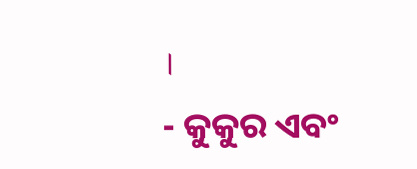।
- କୁକୁର ଏବଂ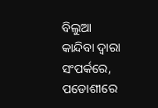ବିଲୁଆ କାନ୍ଦିବା ଦ୍ୱାରା ସଂପର୍କରେ, ପଡୋଶୀରେ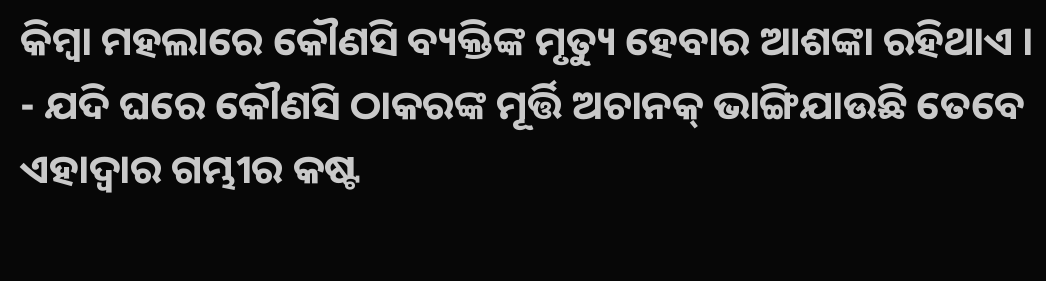କିମ୍ବା ମହଲାରେ କୌଣସି ବ୍ୟକ୍ତିଙ୍କ ମୃତ୍ୟୁ ହେବାର ଆଶଙ୍କା ରହିଥାଏ ।
- ଯଦି ଘରେ କୌଣସି ଠାକରଙ୍କ ମୂର୍ତ୍ତି ଅଚାନକ୍ ଭାଙ୍ଗିଯାଉଛି ତେବେ ଏହାଦ୍ୱାର ଗମ୍ଭୀର କଷ୍ଟ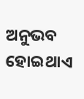ଅନୁଭବ ହୋଇଥାଏ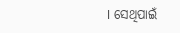। ସେଥିପାଇଁ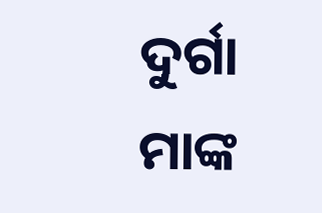ଦୁର୍ଗା ମାଙ୍କ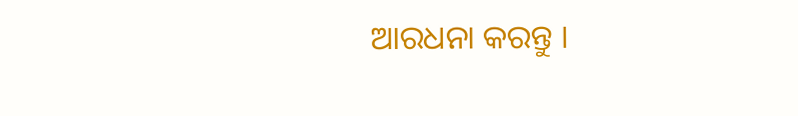ଆରଧନା କରନ୍ତୁ ।